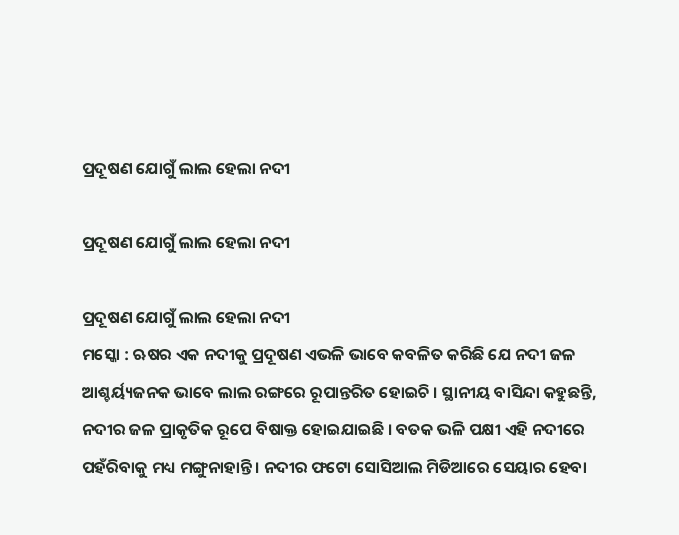ପ୍ରଦୂଷଣ ଯୋଗୁଁ ଲାଲ ହେଲା ନଦୀ

ପ୍ରଦୂଷଣ ଯୋଗୁଁ ଲାଲ ହେଲା ନଦୀ

ପ୍ରଦୂଷଣ ଯୋଗୁଁ ଲାଲ ହେଲା ନଦୀ
ମସ୍କୋ : ଋଷର ଏକ ନଦୀକୁ ପ୍ରଦୂଷଣ ଏଭଳି ଭାବେ କବଳିତ କରିଛି ଯେ ନଦୀ ଜଳ ଆଶ୍ଚର୍ୟ୍ୟଜନକ ଭାବେ ଲାଲ ରଙ୍ଗରେ ରୂପାନ୍ତରିତ ହୋଇଚି । ସ୍ଥାନୀୟ ବାସିନ୍ଦା କହୁଛନ୍ତି, ନଦୀର ଜଳ ପ୍ରାକୃତିକ ରୂପେ ବିଷାକ୍ତ ହୋଇଯାଇଛି । ବତକ ଭଳି ପକ୍ଷୀ ଏହି ନଦୀରେ ପହଁରିବାକୁ ମଧ୍ୟ ମଙ୍ଗୁନାହାନ୍ତି । ନଦୀର ଫଟୋ ସୋସିଆଲ ମିଡିଆରେ ସେୟାର ହେବା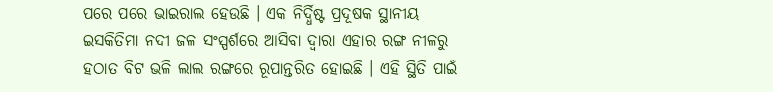ପରେ ପରେ ଭାଇରାଲ ହେଉଛି । ଏକ ନିର୍ଦ୍ଧିଷ୍ଟ ପ୍ରଦୂଷକ ସ୍ଥାନୀୟ ଇସକିତିମା ନଦୀ ଜଳ ସଂସ୍ପର୍ଶରେ ଆସିବା ଦ୍ୱାରା ଏହାର ରଙ୍ଗ ନୀଳରୁ ହଠାତ ବିଟ ଭଳି ଲାଲ ରଙ୍ଗରେ ରୂପାନ୍ତରିତ ହୋଇଛି । ଏହି ସ୍ଥିତି ପାଇଁ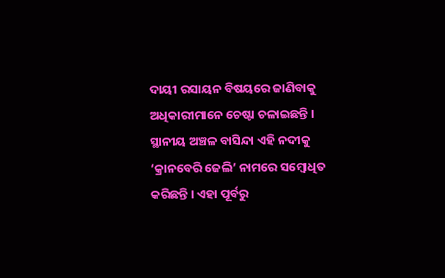ଦାୟୀ ରସାୟନ ବିଷୟରେ ଜାଣିବାକୁ ଅଧିକାରୀମାନେ ଚେଷ୍ଟା ଚଳାଇଛନ୍ତି । ସ୍ଥାନୀୟ ଅଞ୍ଚଳ ବାସିନ୍ଦା ଏହି ନଦୀକୁ ‘କ୍ରାନବେରି ଜେଲି’ ନାମରେ ସମ୍ବୋଧିତ କରିଛନ୍ତି । ଏହା ପୂର୍ବରୁ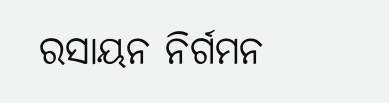ରସାୟନ ନିର୍ଗମନ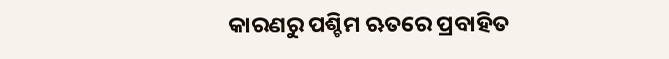କାରଣରୁ ପଶ୍ଚିମ ଋତରେ ପ୍ରବାହିତ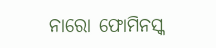ନାରୋ ଫୋମିନସ୍କ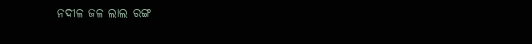ନଦୀଳ ଜଳ ଲାଲ ରଙ୍ଗ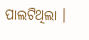ପାଲଟିଥିଲା ।